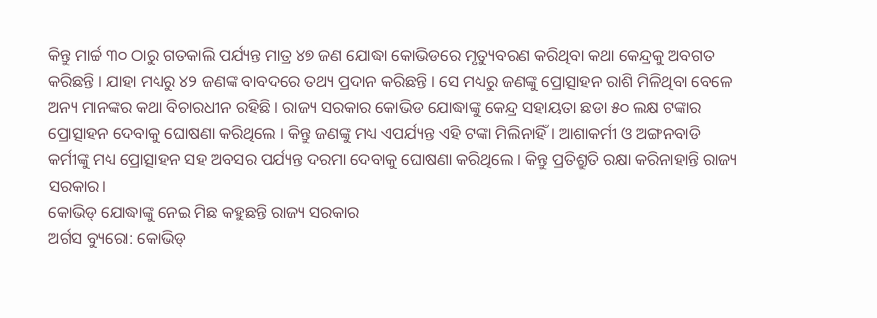କିନ୍ତୁ ମାର୍ଚ୍ଚ ୩୦ ଠାରୁ ଗତକାଲି ପର୍ଯ୍ୟନ୍ତ ମାତ୍ର ୪୭ ଜଣ ଯୋଦ୍ଧା କୋଭିଡରେ ମୃତ୍ୟୁବରଣ କରିଥିବା କଥା କେନ୍ଦ୍ରକୁ ଅବଗତ କରିଛନ୍ତି । ଯାହା ମଧ୍ୟରୁ ୪୨ ଜଣଙ୍କ ବାବଦରେ ତଥ୍ୟ ପ୍ରଦାନ କରିଛନ୍ତି । ସେ ମଧ୍ୟରୁ ଜଣଙ୍କୁ ପ୍ରୋତ୍ସାହନ ରାଶି ମିଳିଥିବା ବେଳେ ଅନ୍ୟ ମାନଙ୍କର କଥା ବିଚାରଧୀନ ରହିଛି । ରାଜ୍ୟ ସରକାର କୋଭିଡ ଯୋଦ୍ଧାଙ୍କୁ କେନ୍ଦ୍ର ସହାୟତା ଛଡା ୫୦ ଲକ୍ଷ ଟଙ୍କାର ପ୍ରୋତ୍ସାହନ ଦେବାକୁ ଘୋଷଣା କରିଥିଲେ । କିନ୍ତୁ ଜଣଙ୍କୁ ମଧ୍ୟ ଏପର୍ଯ୍ୟନ୍ତ ଏହି ଟଙ୍କା ମିଲିନାହିଁ । ଆଶାକର୍ମୀ ଓ ଅଙ୍ଗନବାଡି କର୍ମୀଙ୍କୁ ମଧ୍ୟ ପ୍ରୋତ୍ସାହନ ସହ ଅବସର ପର୍ଯ୍ୟନ୍ତ ଦରମା ଦେବାକୁ ଘୋଷଣା କରିଥିଲେ । କିନ୍ତୁ ପ୍ରତିଶ୍ରୁତି ରକ୍ଷା କରିନାହାନ୍ତି ରାଜ୍ୟ ସରକାର।
କୋଭିଡ୍ ଯୋଦ୍ଧାଙ୍କୁ ନେଇ ମିଛ କହୁଛନ୍ତି ରାଜ୍ୟ ସରକାର
ଅର୍ଗସ ବ୍ୟୁରୋ: କୋଭିଡ୍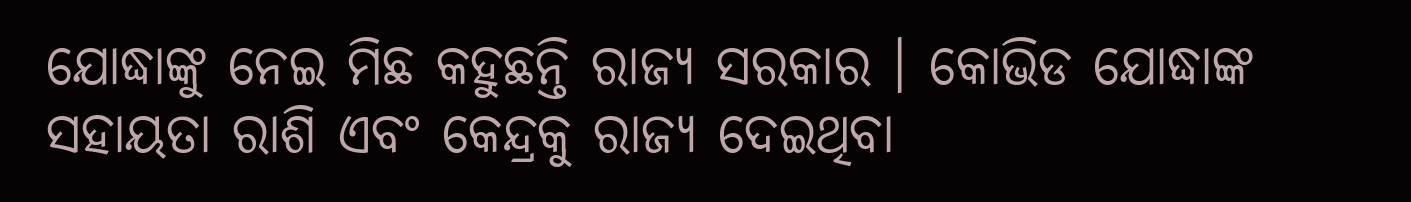ଯୋଦ୍ଧାଙ୍କୁ ନେଇ ମିଛ କହୁଛନ୍ତି ରାଜ୍ୟ ସରକାର । କୋଭିଡ ଯୋଦ୍ଧାଙ୍କ ସହାୟତା ରାଶି ଏବଂ କେନ୍ଦ୍ରକୁ ରାଜ୍ୟ ଦେଇଥିବା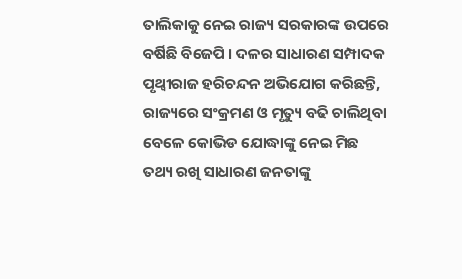ତାଲିକାକୁ ନେଇ ରାଜ୍ୟ ସରକାରଙ୍କ ଉପରେ ବର୍ଷିଛି ବିଜେପି । ଦଳର ସାଧାରଣ ସମ୍ପାଦକ ପୃଥ୍ୱୀରାଜ ହରିଚନ୍ଦନ ଅଭିଯୋଗ କରିଛନ୍ତି, ରାଜ୍ୟରେ ସଂକ୍ରମଣ ଓ ମୃତ୍ୟୁ ବଢି ଚାଲିଥିବା ବେଳେ କୋଭିଡ ଯୋଦ୍ଧାଙ୍କୁ ନେଇ ମିଛ ତଥ୍ୟ ରଖି ସାଧାରଣ ଜନତାଙ୍କୁ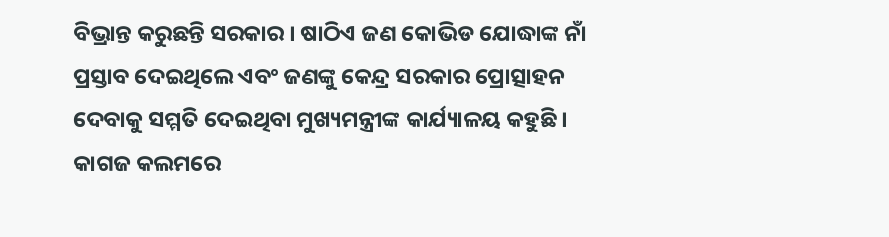ବିଭ୍ରାନ୍ତ କରୁଛନ୍ତି ସରକାର । ଷାଠିଏ ଜଣ କୋଭିଡ ଯୋଦ୍ଧାଙ୍କ ନାଁ ପ୍ରସ୍ତାବ ଦେଇଥିଲେ ଏବଂ ଜଣଙ୍କୁ କେନ୍ଦ୍ର ସରକାର ପ୍ରୋତ୍ସାହନ ଦେବାକୁ ସମ୍ମତି ଦେଇଥିବା ମୁଖ୍ୟମନ୍ତ୍ରୀଙ୍କ କାର୍ଯ୍ୟାଳୟ କହୁଛି ।
କାଗଜ କଲମରେ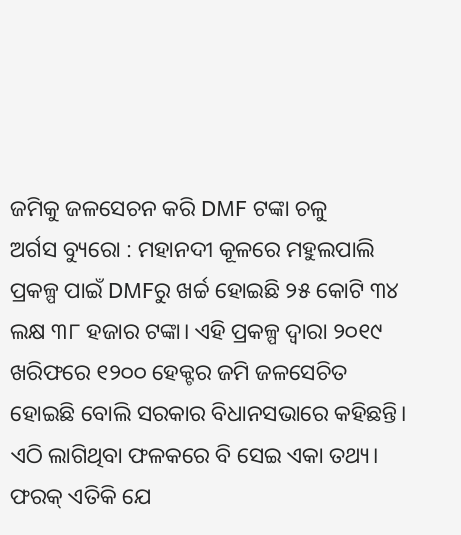ଜମିକୁ ଜଳସେଚନ କରି DMF ଟଙ୍କା ଚଳୁ
ଅର୍ଗସ ବ୍ୟୁରୋ : ମହାନଦୀ କୂଳରେ ମହୁଲପାଲି ପ୍ରକଳ୍ପ ପାଇଁ DMFରୁ ଖର୍ଚ୍ଚ ହୋଇଛି ୨୫ କୋଟି ୩୪ ଲକ୍ଷ ୩୮ ହଜାର ଟଙ୍କା। ଏହି ପ୍ରକଳ୍ପ ଦ୍ଵାରା ୨୦୧୯ ଖରିଫରେ ୧୨୦୦ ହେକ୍ଟର ଜମି ଜଳସେଚିତ ହୋଇଛି ବୋଲି ସରକାର ବିଧାନସଭାରେ କହିଛନ୍ତି। ଏଠି ଲାଗିଥିବା ଫଳକରେ ବି ସେଇ ଏକା ତଥ୍ୟ। ଫରକ୍ ଏତିକି ଯେ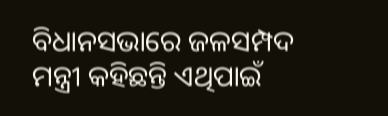ବିଧାନସଭାରେ ଜଳସମ୍ପଦ ମନ୍ତ୍ରୀ କହିଛନ୍ତି ଏଥିପାଇଁ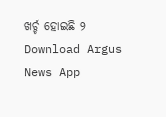ଖର୍ଚ୍ଚ ହୋଇଛି ୨
Download Argus News App